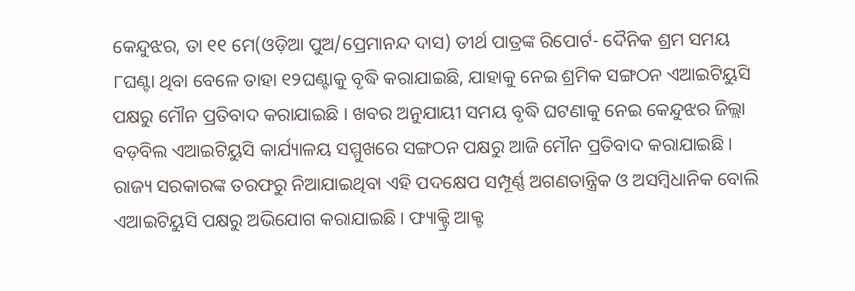କେନ୍ଦୁଝର, ତା ୧୧ ମେ(ଓଡ଼ିଆ ପୁଅ/ପ୍ରେମାନନ୍ଦ ଦାସ) ତୀର୍ଥ ପାତ୍ରଙ୍କ ରିପୋର୍ଟ- ଦୈନିକ ଶ୍ରମ ସମୟ ୮ଘଣ୍ଟା ଥିବା ବେଳେ ତାହା ୧୨ଘଣ୍ଟାକୁ ବୃଦ୍ଧି କରାଯାଇଛି, ଯାହାକୁ ନେଇ ଶ୍ରମିକ ସଙ୍ଗଠନ ଏଆଇଟିୟୁସି ପକ୍ଷରୁ ମୌନ ପ୍ରତିବାଦ କରାଯାଇଛି । ଖବର ଅନୁଯାୟୀ ସମୟ ବୃଦ୍ଧି ଘଟଣାକୁ ନେଇ କେନ୍ଦୁଝର ଜିଲ୍ଲା ବଡ଼ବିଲ ଏଆଇଟିୟୁସି କାର୍ଯ୍ୟାଳୟ ସମ୍ମୁଖରେ ସଙ୍ଗଠନ ପକ୍ଷରୁ ଆଜି ମୌନ ପ୍ରତିବାଦ କରାଯାଇଛି । ରାଜ୍ୟ ସରକାରଙ୍କ ତରଫରୁ ନିଆଯାଇଥିବା ଏହି ପଦକ୍ଷେପ ସମ୍ପୂର୍ଣ୍ଣ ଅଗଣତାନ୍ତ୍ରିକ ଓ ଅସମ୍ବିଧାନିକ ବୋଲି ଏଆଇଟିୟୁସି ପକ୍ଷରୁ ଅଭିଯୋଗ କରାଯାଇଛି । ଫ୍ୟାକ୍ଟ୍ରି ଆକ୍ଟ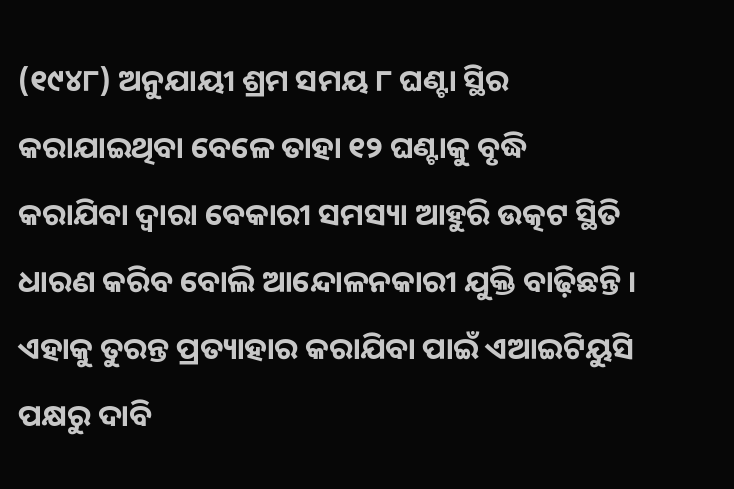(୧୯୪୮) ଅନୁଯାୟୀ ଶ୍ରମ ସମୟ ୮ ଘଣ୍ଟା ସ୍ଥିର କରାଯାଇଥିବା ବେଳେ ତାହା ୧୨ ଘଣ୍ଟାକୁ ବୃଦ୍ଧି କରାଯିବା ଦ୍ୱାରା ବେକାରୀ ସମସ୍ୟା ଆହୁରି ଉତ୍କଟ ସ୍ଥିତି ଧାରଣ କରିବ ବୋଲି ଆନ୍ଦୋଳନକାରୀ ଯୁକ୍ତି ବାଢ଼ିଛନ୍ତି । ଏହାକୁ ତୁରନ୍ତ ପ୍ରତ୍ୟାହାର କରାଯିବା ପାଇଁ ଏଆଇଟିୟୁସି ପକ୍ଷରୁ ଦାବି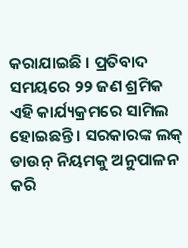କରାଯାଇଛି । ପ୍ରତିବାଦ ସମୟରେ ୨୨ ଜଣ ଶ୍ରମିକ ଏହି କାର୍ଯ୍ୟକ୍ରମରେ ସାମିଲ ହୋଇଛନ୍ତି । ସରକାରଙ୍କ ଲକ୍ ଡାଉନ୍ ନିୟମକୁ ଅନୁପାଳନ କରି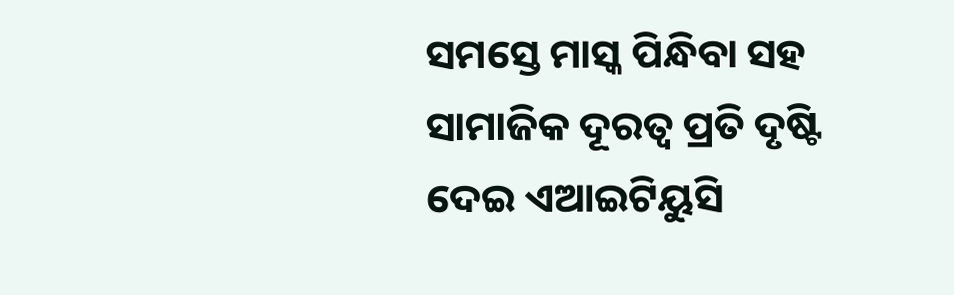ସମସ୍ତେ ମାସ୍କ ପିନ୍ଧିବା ସହ ସାମାଜିକ ଦୂରତ୍ୱ ପ୍ରତି ଦୃଷ୍ଟି ଦେଇ ଏଆଇଟିୟୁସି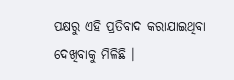ପକ୍ଷରୁ ଏହି ପ୍ରତିବାଦ କରାଯାଇଥିବା ଦେଖିବାକୁ ମିଳିଛି ।